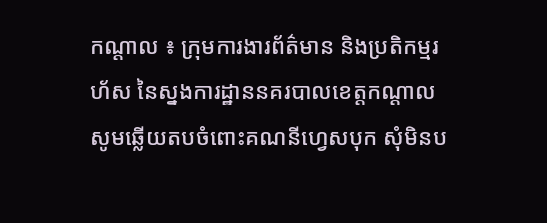កណ្តាល ៖ ក្រុមការងារព័ត៌មាន និងប្រតិកម្មរហ័ស នៃស្នងការដ្ឋាននគរបាលខេត្តកណ្តាល សូមឆ្លើយតបចំពោះគណនីហ្វេសបុក សុំមិនប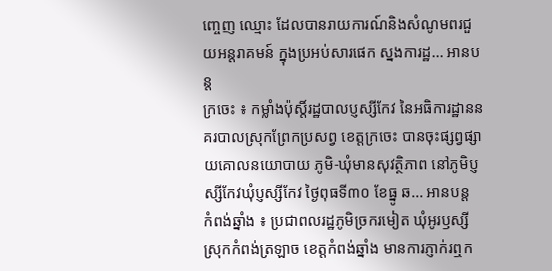ញ្ចេញ ឈ្មោះ ដែលបានរាយការណ៍និងសំណូមពរជួយអន្តរាគមន៍ ក្នុងប្រអប់សារផេក ស្នងការដ្ឋ... អានបន្ត
ក្រចេះ ៖ កម្លាំងប៉ុស្តិ៍រដ្ឋបាលប្ញស្សីកែវ នៃអធិការដ្ឋាននគរបាលស្រុកព្រែកប្រសព្វ ខេត្តក្រចេះ បានចុះផ្សព្វផ្សាយគោលនយោបាយ ភូមិ-ឃុំមានសុវត្ថិភាព នៅភូមិប្ញស្សីកែវឃុំប្ញស្សីកែវ ថ្ងៃពុធទី៣០ ខែធ្នូ ឆ... អានបន្ត
កំពង់ឆ្នាំង ៖ ប្រជាពលរដ្ឋភូមិច្រករមៀត ឃុំអូរឫស្សី ស្រុកកំពង់ត្រឡាច ខេត្តកំពង់ឆ្នាំង មានការភ្ញាក់រឮក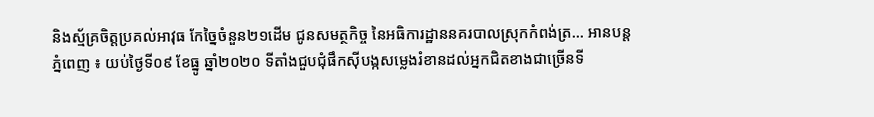និងស្ម័គ្រចិត្តប្រគល់អាវុធ កែច្នៃចំនួន២១ដើម ជូនសមត្ថកិច្ច នៃអធិការដ្ឋាននគរបាលស្រុកកំពង់ត្រ... អានបន្ត
ភំ្នពេញ ៖ យប់ថ្ងៃទី០៩ ខែធ្នូ ឆ្នាំ២០២០ ទីតាំងជួបជុំផឹកស៊ីបង្កសម្លេងរំខានដល់អ្នកជិតខាងជាច្រើនទី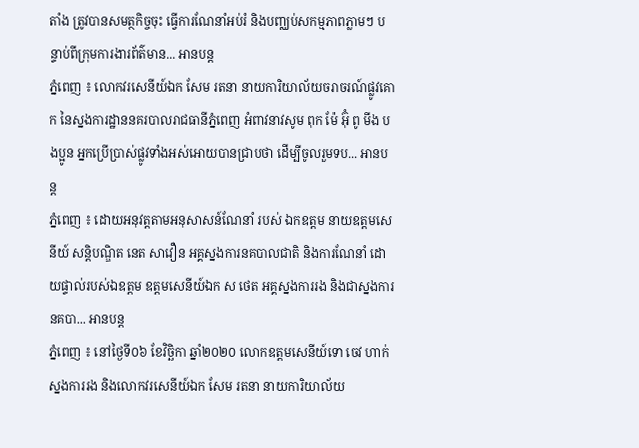តាំង ត្រូវបានសមត្ថកិច្ចចុះ ធ្វើការណែនាំអប់រំ និងបញ្ឈប់សកម្មភាពភ្លាមៗ បន្ទាប់ពីក្រុមការងារព័ត៌មាន... អានបន្ត
ភំ្នពេញ ៖ លោកវរសេនីយ៍ឯក សែម រតនា នាយការិយាល័យចរាចរណ៍ផ្លូវគោក នៃស្នងការដ្ឋាននគរបាលរាជធានីភ្នំពេញ អំពាវនាវសូម ពុក ម៉ែ អ៊ុំ ពូ មីង បងប្អូន អ្នកប្រើប្រាស់ផ្លូវទាំងអស់អោយបានជ្រាបថា ដើម្បីចូលរួមទប... អានបន្ត
ភំ្នពេញ ៖ ដោយអនុវត្តតាមអនុសាសន៍ណែនាំ របស់ ឯកឧត្តម នាយឧត្តមសេនីយ៍ សន្តិបណ្ឌិត នេត សាវឿន អគ្គស្នងការនគបាលជាតិ និងការណែនាំ ដោយផ្ទាល់របស់ឯឧត្តម ឧត្តមសេនីយ៍ឯក ស ថេត អគ្គស្នងការរង និងជាស្នងការនគបា... អានបន្ត
ភំ្នពេញ ៖ នៅថ្ងៃទី០៦ ខែវិច្ឆិកា ឆ្នាំ២០២០ លោកឧត្តមសេនីយ៍ទោ ចេវ ហាក់ ស្នងការរង និងលោកវរសេនីយ៍ឯក សែម រតនា នាយការិយាល័យ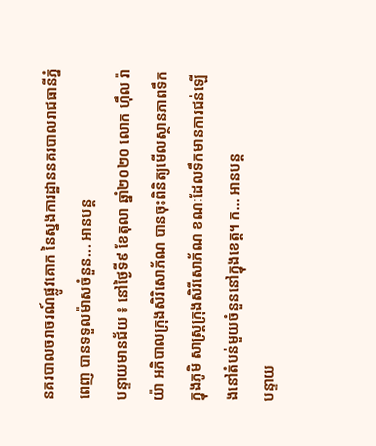នគរបាលចរាចរណ៍ផ្លូវគោក នៃស្នងការដ្ឋាននគរបាលរាជធានីភ្នំពេញ បានទទួលម៉ាសចំនួន... អានបន្ត
បន្ទាយមានជ័យ ៖ នៅថ្ងៃទី៩ ខែតុលា ឆ្នាំ២០២០ លោក ហ៊ឹល រ៉ាយ៉ា អភិបាលក្រុងសិរិសោភ័ណ បានចុះពិនិត្យមើលស្ថានភាពទឹក ក្នុងភូមិ សាស្រ្តក្រុងសិរីសោភ័ណ ខណៈដែលទឹកមានការជន់ឡើងនៅតំបន់មួយចំនួននៅក្នុងខេត្ត។ ក... អានបន្ត
បន្ទាយ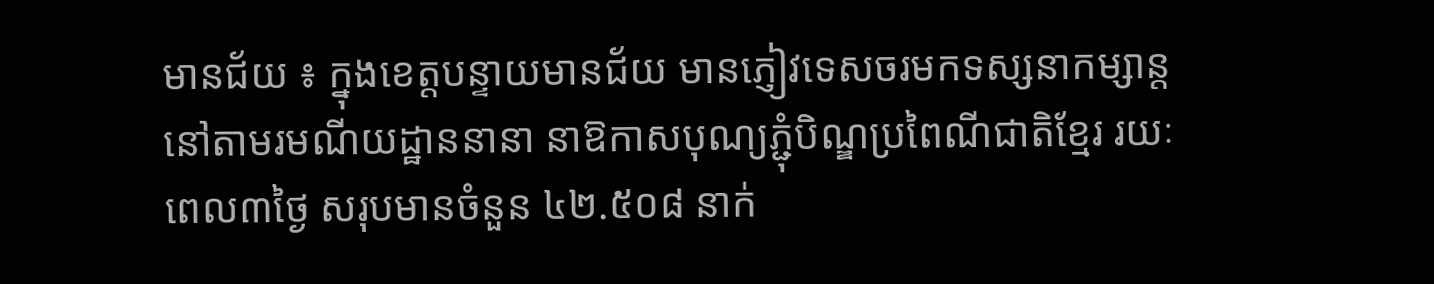មានជ័យ ៖ ក្នុងខេត្តបន្ទាយមានជ័យ មានភ្ញៀវទេសចរមកទស្សនាកម្សាន្ត នៅតាមរមណីយដ្ឋាននានា នាឱកាសបុណ្យភ្ជុំបិណ្ឌប្រពៃណីជាតិខ្មែរ រយៈពេល៣ថ្ងៃ សរុបមានចំនួន ៤២.៥០៨ នាក់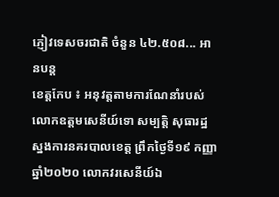ភ្ញៀវទេសចរជាតិ ចំនួន ៤២.៥០៨... អានបន្ត
ខេត្តកែប ៖ អនុវត្តតាមការណែនាំរបស់លោកឧត្តមសេនីយ៍ទោ សម្បត្តិ សុធារដ្ឋ ស្នងការនគរបាលខេត្ត ព្រឹកថ្ងៃទី១៩ កញ្ញា ឆ្នាំ២០២០ លោកវរសេនីយ៍ឯ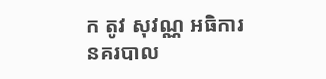ក តូវ សុវណ្ណ អធិការនគរបាល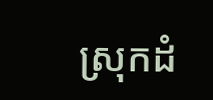ស្រុកដំ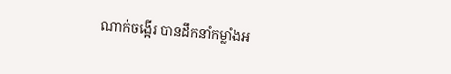ណាក់ចង្អើរ បានដឹកនាំកម្លាំងអ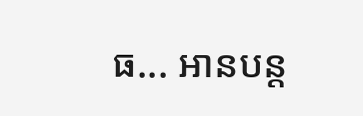ធ... អានបន្ត